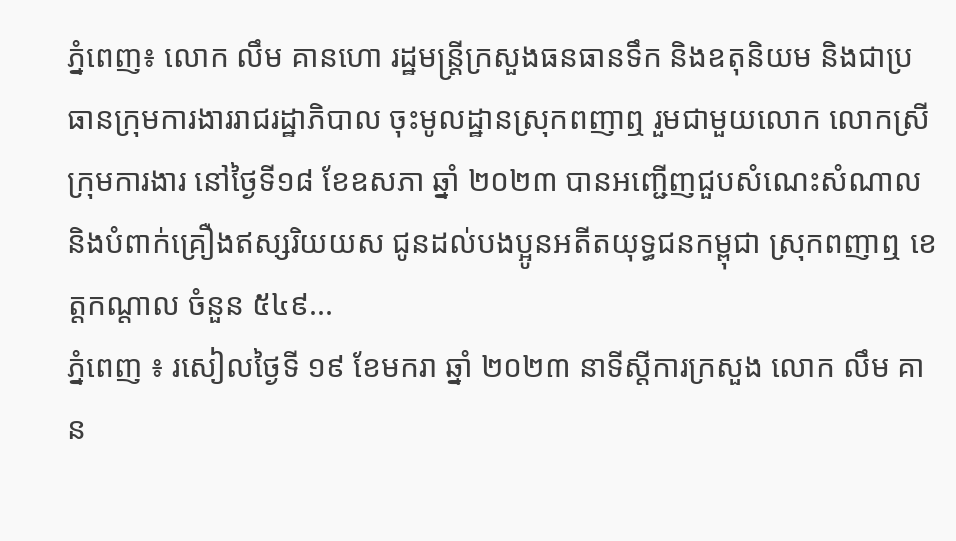ភ្នំពេញ៖ លោក លឹម គានហោ រដ្ឋមន្រ្តីក្រសួងធនធានទឹក និងឧតុនិយម និងជាប្រធានក្រុមការងាររាជរដ្ឋាភិបាល ចុះមូលដ្ឋានស្រុកពញាឮ រួមជាមួយលោក លោកស្រី ក្រុមការងារ នៅថ្ងៃទី១៨ ខែឧសភា ឆ្នាំ ២០២៣ បានអញ្ជើញជួបសំណេះសំណាល និងបំពាក់គ្រឿងឥស្សរិយយស ជូនដល់បងប្អូនអតីតយុទ្ធជនកម្ពុជា ស្រុកពញាឮ ខេត្តកណ្តាល ចំនួន ៥៤៩...
ភ្នំពេញ ៖ រសៀលថ្ងៃទី ១៩ ខែមករា ឆ្នាំ ២០២៣ នាទីស្តីការក្រសួង លោក លឹម គាន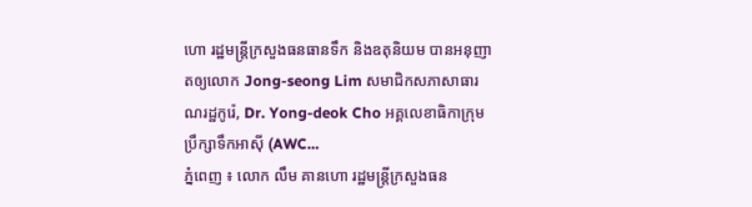ហោ រដ្ឋមន្ត្រីក្រសួងធនធានទឹក និងឧតុនិយម បានអនុញាតឲ្យលោក Jong-seong Lim សមាជិកសភាសាធារណរដ្ឋកូរ៉េ, Dr. Yong-deok Cho អគ្គលេខាធិកាក្រុមប្រឹក្សាទឹកអាស៊ី (AWC...
ភ្នំពេញ ៖ លោក លឹម គានហោ រដ្ឋមន្ត្រីក្រសួងធន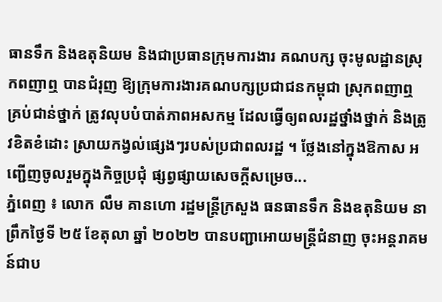ធានទឹក និងឧតុនិយម និងជាប្រធានក្រុមការងារ គណបក្ស ចុះមូលដ្ឋានស្រុកពញាឮ បានជំរុញ ឱ្យក្រុមការងារគណបក្សប្រជាជនកម្ពុជា ស្រុកពញាឮ គ្រប់ជាន់ថ្នាក់ ត្រូវលុបបំបាត់ភាពអសកម្ម ដែលធ្វើឲ្យពលរដ្ឋថ្នាំងថ្នាក់ និងត្រូវខិតខំដោះ ស្រាយកង្វល់ផ្សេងៗរបស់ប្រជាពលរដ្ឋ ។ ថ្លែងនៅក្នុងឱកាស អញ្ជើញចូលរួមក្នុងកិច្ចប្រជុំ ផ្សព្វផ្សាយសេចក្តីសម្រេច...
ភ្នំពេញ ៖ លោក លឹម គានហោ រដ្ឋមន្ត្រីក្រសួង ធនធានទឹក និងឧតុនិយម នាព្រឹកថ្ងៃទី ២៥ ខែតុលា ឆ្នាំ ២០២២ បានបញ្ជាអោយមន្រ្តីជំនាញ ចុះអន្តរាគមន៍ជាប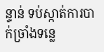ន្ទាន់ ទប់ស្កាត់ការបាក់ច្រាំងទន្លេ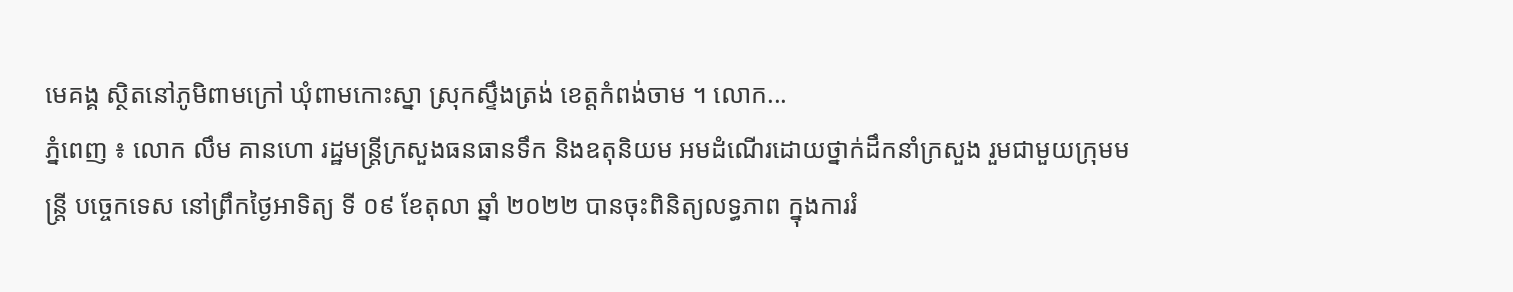មេគង្គ ស្ថិតនៅភូមិពាមក្រៅ ឃុំពាមកោះស្នា ស្រុកស្ទឹងត្រង់ ខេត្តកំពង់ចាម ។ លោក...
ភ្នំពេញ ៖ លោក លឹម គានហោ រដ្ឋមន្ត្រីក្រសួងធនធានទឹក និងឧតុនិយម អមដំណើរដោយថ្នាក់ដឹកនាំក្រសួង រួមជាមួយក្រុមមន្រ្តី បច្ចេកទេស នៅព្រឹកថ្ងៃអាទិត្យ ទី ០៩ ខែតុលា ឆ្នាំ ២០២២ បានចុះពិនិត្យលទ្ធភាព ក្នុងការរំ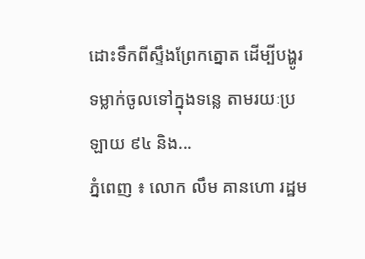ដោះទឹកពីស្ទឹងព្រែកត្នោត ដើម្បីបង្ហូរទម្លាក់ចូលទៅក្នុងទន្លេ តាមរយៈប្រឡាយ ៩៤ និង...
ភ្នំពេញ ៖ លោក លឹម គានហោ រដ្ឋម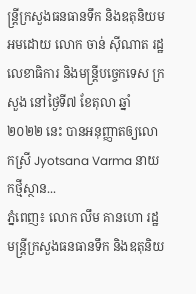ន្ត្រីក្រសួងធនធានទឹក និងឧតុនិយម អមដោយ លោក ចាន់ ស៊ីណាត រដ្ឋលេខាធិការ និងមន្ត្រីបច្ចេកទេស ក្រសួង នៅថ្ងៃទី៧ ខែតុលា ឆ្នាំ២០២២ នេះ បានអនុញ្ញាតឲ្យលោកស្រី Jyotsana Varma នាយកថ្មីស្ថាន...
ភ្នំពេញ៖ លោក លឹម គានហោ រដ្ឋមន្ត្រីក្រសួងធនធានទឹក និងឧតុនិយ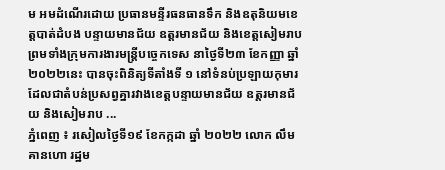ម អមដំណើរដោយ ប្រធានមន្ទីរធនធានទឹក និងឧតុនិយមខេត្តបាត់ដំបង បន្ទាយមានជ័យ ឧត្តរមានជ័យ និងខេត្តសៀមរាប ព្រមទាំងក្រុមការងារមន្រ្តីបច្ចេកទេស នាថ្ងៃទី២៣ ខែកញ្ញា ឆ្នាំ២០២២នេះ បានចុះពិនិត្យទីតាំងទី ១ នៅទំនប់ប្រឡាយកុមារ ដែលជាតំបន់ប្រសព្វគ្នារវាងខេត្តបន្ទាយមានជ័យ ឧត្តរមានជ័យ និងសៀមរាប ...
ភ្នំពេញ ៖ រសៀលថ្ងៃទី១៩ ខែកក្កដា ឆ្នាំ ២០២២ លោក លឹម គានហោ រដ្ឋម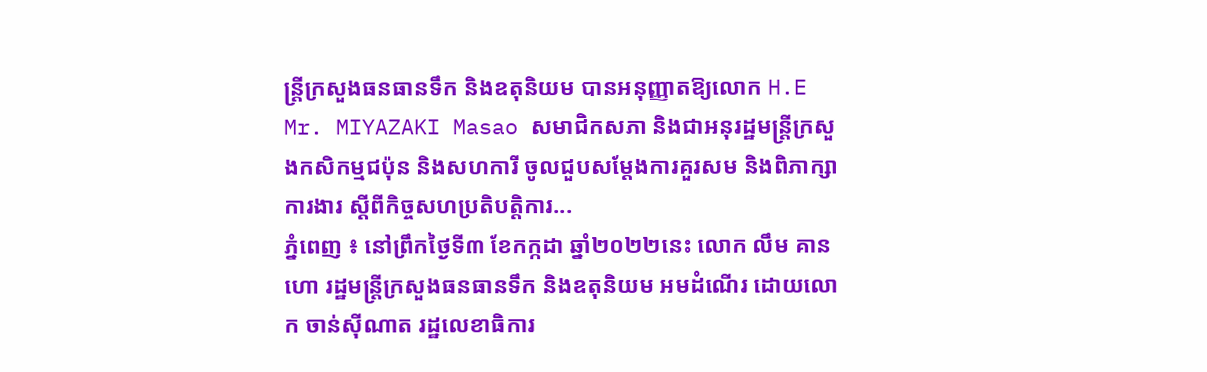ន្រ្តីក្រសួងធនធានទឹក និងឧតុនិយម បានអនុញ្ញាតឱ្យលោក H.E Mr. MIYAZAKI Masao សមាជិកសភា និងជាអនុរដ្ឋមន្រ្តីក្រសួងកសិកម្មជប៉ុន និងសហការី ចូលជួបសម្ដែងការគួរសម និងពិភាក្សាការងារ ស្តីពីកិច្ចសហប្រតិបត្តិការ...
ភ្នំពេញ ៖ នៅព្រឹកថ្ងៃទី៣ ខែកក្កដា ឆ្នាំ២០២២នេះ លោក លឹម គានហោ រដ្ឋមន្ត្រីក្រសួងធនធានទឹក និងឧតុនិយម អមដំណើរ ដោយលោក ចាន់ស៊ីណាត រដ្ឋលេខាធិការ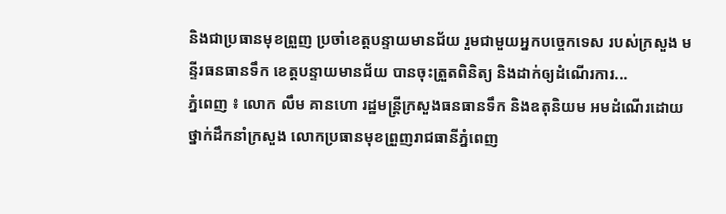និងជាប្រធានមុខព្រួញ ប្រចាំខេត្តបន្ទាយមានជ័យ រួមជាមួយអ្នកបច្ចេកទេស របស់ក្រសួង មន្ទីរធនធានទឹក ខេត្តបន្ទាយមានជ័យ បានចុះត្រួតពិនិត្យ និងដាក់ឲ្យដំណើរការ...
ភ្នំពេញ ៖ លោក លឹម គានហោ រដ្ឋមន្ត្រីក្រសួងធនធានទឹក និងឧតុនិយម អមដំណើរដោយថ្នាក់ដឹកនាំក្រសួង លោកប្រធានមុខព្រួញរាជធានីភ្នំពេញ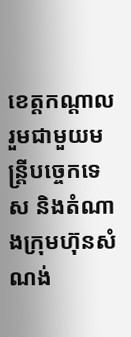ខេត្តកណ្តាល រួមជាមួយមន្រ្តីបច្ចេកទេស និងតំណាងក្រុមហ៊ុនសំណង់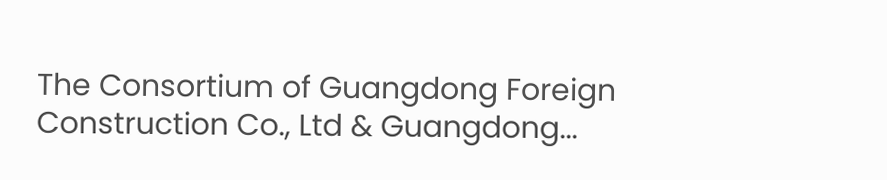The Consortium of Guangdong Foreign Construction Co., Ltd & Guangdong...